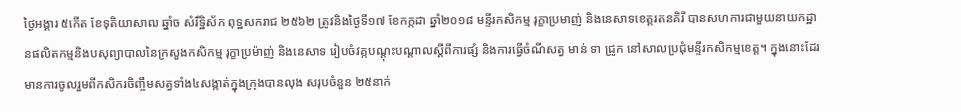ថ្ងៃអង្គារ ៥កើត ខែទុតិយាសាឍ ឆ្នាំច សំរឹទ្ឋិស័ក ពុទ្ឋសករាជ ២៥៦២ ត្រូវនិងថ្ងៃទី១៧ ខែកក្កដា ឆ្នាំ២០១៨ មន្ទីរកសិកម្ម រុក្ខាប្រមាញ់ និងនេសាទខេត្តរតនគិរី បានសហការជាមួយនាយកដ្ឋានផលិតកម្មនិងបសុព្យាបាលនៃក្រសួងកសិកម្ម រុក្ខាប្រម៉ាញ់ និងនេសាទ រៀបចំវគ្កបណ្ដុះបណ្ដាលស្តីពីការផ្សំ និងការធ្វើចំណីសត្វ មាន់ ទា ជ្រូក នៅសាលប្រជុំមន្ទីរកសិកម្មខេត្ត។ ក្នុងនោះដែរ មានការចូលរួមពីកសិករចិញ្ចឹមសត្វទាំង៤សង្កាត់ក្នុងក្រុងបានលុង សរុបចំនួន ២៥នាក់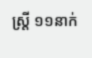ស្ដ្រី ១១នាក់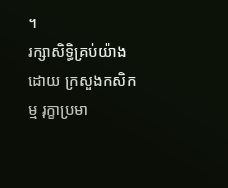។
រក្សាសិទិ្ធគ្រប់យ៉ាងដោយ ក្រសួងកសិកម្ម រុក្ខាប្រមា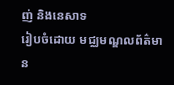ញ់ និងនេសាទ
រៀបចំដោយ មជ្ឈមណ្ឌលព័ត៌មាន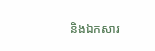និងឯកសារ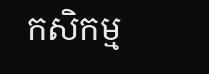កសិកម្ម